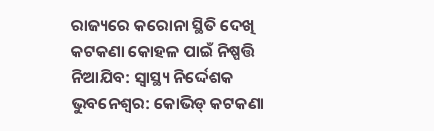ରାଜ୍ୟରେ କରୋନା ସ୍ଥିତି ଦେଖି କଟକଣା କୋହଳ ପାଇଁ ନିଷ୍ପତ୍ତି ନିଆଯିବ: ସ୍ୱାସ୍ଥ୍ୟ ନିର୍ଦ୍ଦେଶକ
ଭୁବନେଶ୍ୱର: କୋଭିଡ୍ କଟକଣା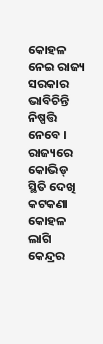କୋହଳ ନେଇ ରାଜ୍ୟ ସରକାର ଭାବିଚିନ୍ତି ନିଷ୍ପତ୍ତି ନେବେ । ରାଜ୍ୟରେ କୋଭିଡ୍ ସ୍ଥିତି ଦେଖି କଟକଣା କୋହଳ ଲାଗି କେନ୍ଦ୍ରର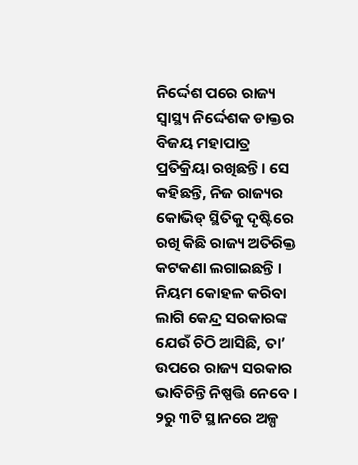ନିର୍ଦ୍ଦେଶ ପରେ ରାଜ୍ୟ ସ୍ୱାସ୍ଥ୍ୟ ନିର୍ଦ୍ଦେଶକ ଡାକ୍ତର ବିଜୟ ମହାପାତ୍ର ପ୍ରତିକ୍ରିୟା ରଖିଛନ୍ତି । ସେ କହିଛନ୍ତି, ନିଜ ରାଜ୍ୟର କୋଭିଡ୍ ସ୍ଥିତିକୁ ଦୃଷ୍ଟିରେ ରଖି କିଛି ରାଜ୍ୟ ଅତିରିକ୍ତ କଟକଣା ଲଗାଇଛନ୍ତି । ନିୟମ କୋହଳ କରିବା ଲାଗି କେନ୍ଦ୍ର ସରକାରଙ୍କ ଯେଉଁ ଚିଠି ଆସିଛି, ତା’ ଉପରେ ରାଜ୍ୟ ସରକାର ଭାବିଚିନ୍ତି ନିଷ୍ପତ୍ତି ନେବେ । ୨ରୁ ୩ଟି ସ୍ଥାନରେ ଅଳ୍ପ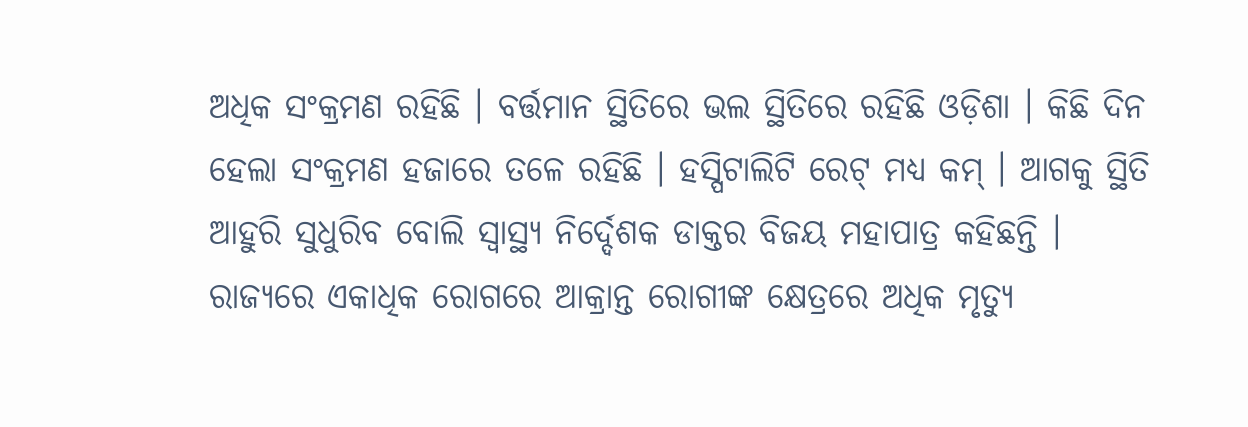ଅଧିକ ସଂକ୍ରମଣ ରହିଛି । ବର୍ତ୍ତମାନ ସ୍ଥିତିରେ ଭଲ ସ୍ଥିତିରେ ରହିଛି ଓଡ଼ିଶା । କିଛି ଦିନ ହେଲା ସଂକ୍ରମଣ ହଜାରେ ତଳେ ରହିଛି । ହସ୍ପିଟାଲିଟି ରେଟ୍ ମଧ୍ୟ କମ୍ । ଆଗକୁ ସ୍ଥିତି ଆହୁରି ସୁଧୁରିବ ବୋଲି ସ୍ବାସ୍ଥ୍ୟ ନିର୍ଦ୍ଦେଶକ ଡାକ୍ତର ବିଜୟ ମହାପାତ୍ର କହିଛନ୍ତି ।
ରାଜ୍ୟରେ ଏକାଧିକ ରୋଗରେ ଆକ୍ରାନ୍ତ ରୋଗୀଙ୍କ କ୍ଷେତ୍ରରେ ଅଧିକ ମୃତ୍ୟୁ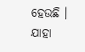ହେଉଛି । ଯାହା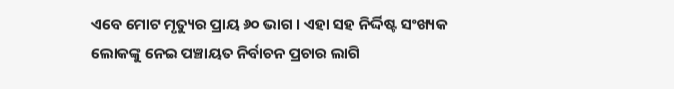ଏବେ ମୋଟ ମୃତ୍ୟୁର ପ୍ରାୟ ୬୦ ଭାଗ । ଏହା ସହ ନିର୍ଦ୍ଦିଷ୍ଟ ସଂଖ୍ୟକ ଲୋକଙ୍କୁ ନେଇ ପଞ୍ଚାୟତ ନିର୍ବାଚନ ପ୍ରଚାର ଲାଗି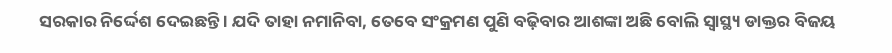ସରକାର ନିର୍ଦ୍ଦେଶ ଦେଇଛନ୍ତି । ଯଦି ତାହା ନମାନିବା, ତେବେ ସଂକ୍ରମଣ ପୁଣି ବଢ଼ିବାର ଆଶଙ୍କା ଅଛି ବୋଲି ସ୍ୱାସ୍ଥ୍ୟ ଡାକ୍ତର ବିଜୟ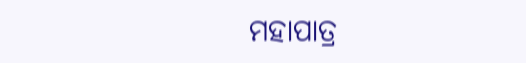ମହାପାତ୍ର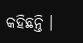କହିଛନ୍ତି ।